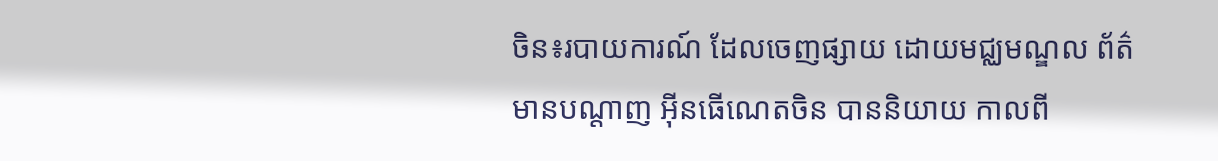ចិន៖របាយការណ៍ ដែលចេញផ្សាយ ដោយមជ្ឈមណ្ឌល ព័ត៌មានបណ្តាញ អ៊ីនធើណេតចិន បាននិយាយ កាលពី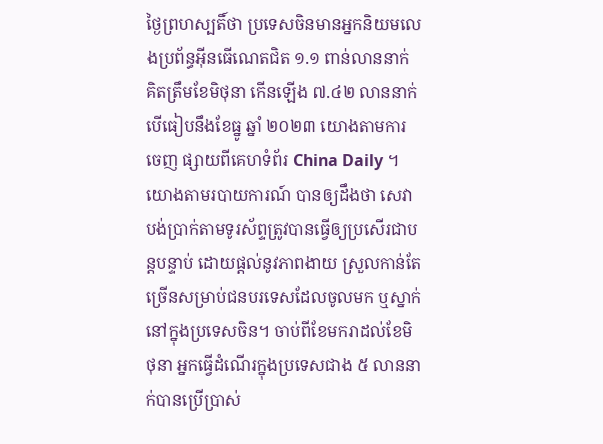ថ្ងៃព្រហស្បតិ៍ថា ប្រទេសចិនមានអ្នកនិយមលេងប្រព័ន្ធអ៊ីនធើណេតជិត ១.១ ពាន់លាននាក់ គិតត្រឹមខែមិថុនា កើនឡើង ៧.៤២ លាននាក់បើធៀបនឹងខែធ្នូ ឆ្នាំ ២០២៣ យោងតាមការចេញ ផ្សាយពីគេហទំព័រ China Daily ។
យោងតាមរបាយការណ៍ បានឲ្យដឹងថា សេវាបង់ប្រាក់តាមទូរស័ព្ទត្រូវបានធ្វើឲ្យប្រសើរជាបន្តបន្ទាប់ ដោយផ្តល់នូវភាពងាយ ស្រួលកាន់តែច្រើនសម្រាប់ជនបរទេសដែលចូលមក ឬស្នាក់នៅក្នុងប្រទេសចិន។ ចាប់ពីខែមករាដល់ខែមិថុនា អ្នកធ្វើដំណើរក្នុងប្រទេសជាង ៥ លាននាក់បានប្រើប្រាស់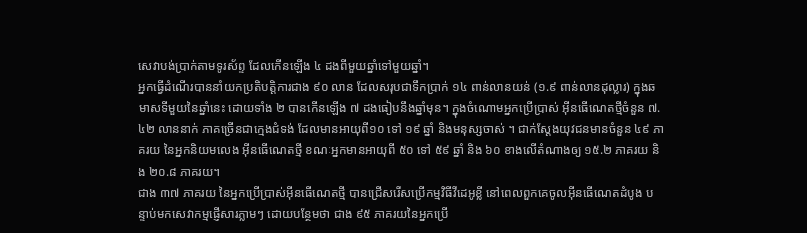សេវាបង់ប្រាក់តាមទូរស័ព្ទ ដែលកើនឡើង ៤ ដងពីមួយឆ្នាំទៅមួយឆ្នាំ។
អ្នកធ្វើដំណើរបាននាំយកប្រតិបត្តិការជាង ៩០ លាន ដែលសរុបជាទឹកប្រាក់ ១៤ ពាន់លានយន់ (១.៩ ពាន់លានដុល្លារ) ក្នុងឆមាសទីមួយនៃឆ្នាំនេះ ដោយទាំង ២ បានកើនឡើង ៧ ដងធៀបនឹងឆ្នាំមុន។ ក្នុងចំណោមអ្នកប្រើប្រាស់ អ៊ីនធើណេតថ្មីចំនួន ៧.៤២ លាននាក់ ភាគច្រើនជាក្មេងជំទង់ ដែលមានអាយុពី១០ ទៅ ១៩ ឆ្នាំ និងមនុស្សចាស់ ។ ជាក់ស្តែងយុវជនមានចំនួន ៤៩ ភាគរយ នៃអ្នកនិយមលេង អ៊ីនធើណេតថ្មី ខណៈអ្នកមានអាយុពី ៥០ ទៅ ៥៩ ឆ្នាំ និង ៦០ ខាងលើតំណាងឲ្យ ១៥.២ ភាគរយ និង ២០.៨ ភាគរយ។
ជាង ៣៧ ភាគរយ នៃអ្នកប្រើប្រាស់អ៊ីនធើណេតថ្មី បានជ្រើសរើសប្រើកម្មវិធីវីដេអូខ្លី នៅពេលពួកគេចូលអ៊ីនធើណេតដំបូង បន្ទាប់មកសេវាកម្មផ្ញើសារភ្លាមៗ ដោយបន្ថែមថា ជាង ៩៥ ភាគរយនៃអ្នកប្រើ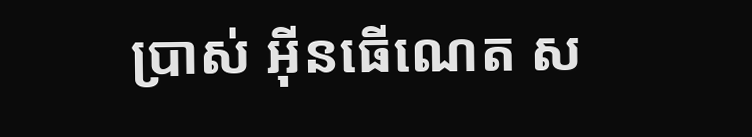ប្រាស់ អ៊ីនធើណេត ស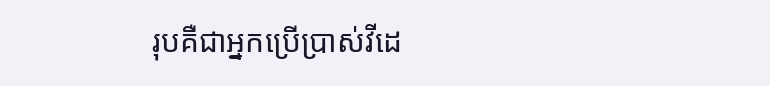រុបគឺជាអ្នកប្រើប្រាស់វីដេ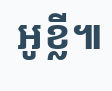អូខ្លី៕